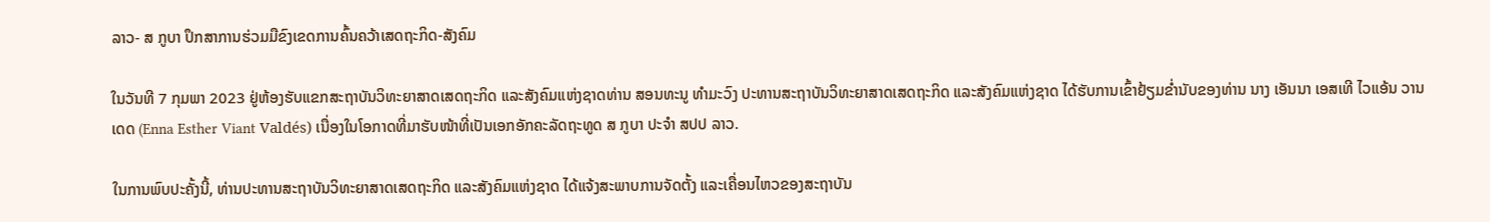ລາວ- ສ ກູບາ ປຶກສາການຮ່ວມມືຂົງເຂດການຄົ້ນຄວ້າເສດຖະກິດ-ສັງຄົມ

ໃນວັນທີ 7 ກຸມພາ 2023 ຢູ່ຫ້ອງຮັບແຂກສະຖາບັນວິທະຍາສາດເສດຖະກິດ ແລະສັງຄົມແຫ່ງຊາດທ່ານ ສອນທະນູ ທໍາມະວົງ ປະທານສະຖາບັນວິທະຍາສາດເສດຖະກິດ ແລະສັງຄົມແຫ່ງຊາດ ໄດ້ຮັບການເຂົ້າຢ້ຽມຂໍ່ານັບຂອງທ່ານ ນາງ ເອັນນາ ເອສເທີ ໄວແອ້ນ ວານເດດ (Enna Esther Viant Valdés) ເນື່ອງໃນໂອກາດທີ່ມາຮັບໜ້າທີ່ເປັນເອກອັກຄະລັດຖະທູດ ສ ກູບາ ປະຈໍາ ສປປ ລາວ.

ໃນການພົບປະຄັ້ງນີ້, ທ່ານປະທານສະຖາບັນວິທະຍາສາດເສດຖະກິດ ແລະສັງຄົມແຫ່ງຊາດ ໄດ້ແຈ້ງສະພາບການຈັດຕັ້ງ ແລະເຄື່ອນໄຫວຂອງສະຖາບັນ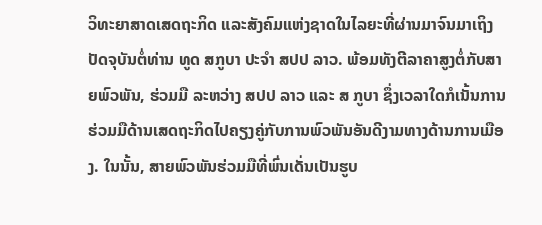ວິທະຍາສາດເສດຖະກິດ ແລະສັງຄົມແຫ່ງຊາດໃນໄລຍະທີ່ຜ່ານມາຈົນມາເຖິງປັດຈຸບັນຕໍ່ທ່ານ ທູດ ສກູບາ ປະຈໍາ ສປປ ລາວ. ພ້ອມທັງຕີລາຄາສູງຕໍ່ກັບສາຍພົວພັນ, ຮ່ວມມື ລະຫວ່າງ ສປປ ລາວ ແລະ ສ ກູບາ ຊຶ່ງເວລາໃດກໍເນັ້ນການຮ່ວມມືດ້ານເສດຖະກິດໄປຄຽງຄູ່ກັບການພົວພັນອັນດີງາມທາງດ້ານການເມືອງ. ໃນນັ້ນ, ສາຍພົວພັນຮ່ວມມືທີ່ພົ່ນເດັ່ນເປັນຮູບ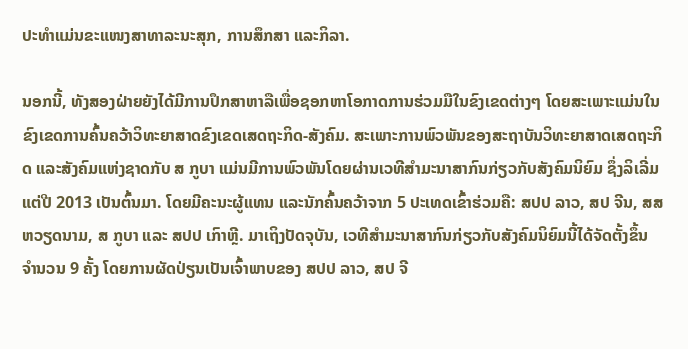ປະທໍາແມ່ນຂະແໜງສາທາລະນະສຸກ, ການສຶກສາ ແລະກິລາ.

ນອກນີ້, ທັງສອງຝ່າຍຍັງໄດ້ມີການປຶກສາຫາລືເພື່ອຊອກຫາໂອກາດການຮ່ວມມືໃນຂົງເຂດຕ່າງໆ ໂດຍສະເພາະແມ່ນໃນຂົງເຂດການຄົ້ນຄວ້າວິທະຍາສາດຂົງເຂດເສດຖະກິດ-ສັງຄົມ. ສະເພາະການພົວພັນຂອງສະຖາບັນວິທະຍາສາດເສດຖະກິດ ແລະສັງຄົມແຫ່ງຊາດກັບ ສ ກູບາ ແມ່ນມີການພົວພັນໂດຍຜ່ານເວທີສໍາມະນາສາກົນກ່ຽວກັບສັງຄົມນິຍົມ ຊຶ່ງລິເລີ່ມແຕ່ປີ 2013 ເປັນຕົ້ນມາ. ໂດຍມີຄະນະຜູ້ແທນ ແລະນັກຄົ້ນຄວ້າຈາກ 5 ປະເທດເຂົ້າຮ່ວມຄື: ສປປ ລາວ, ສປ ຈີນ, ສສ ຫວຽດນາມ, ສ ກູບາ ແລະ ສປປ ເກົາຫຼີ. ມາເຖິງປັດຈຸບັນ, ເວທີສໍາມະນາສາກົນກ່ຽວກັບສັງຄົມນິຍົມນີ້ໄດ້ຈັດຕັ້ງຂຶ້ນ ຈໍານວນ 9 ຄັ້ງ ໂດຍການຜັດປ່ຽນເປັນເຈົ້າພາບຂອງ ສປປ ລາວ, ສປ ຈີ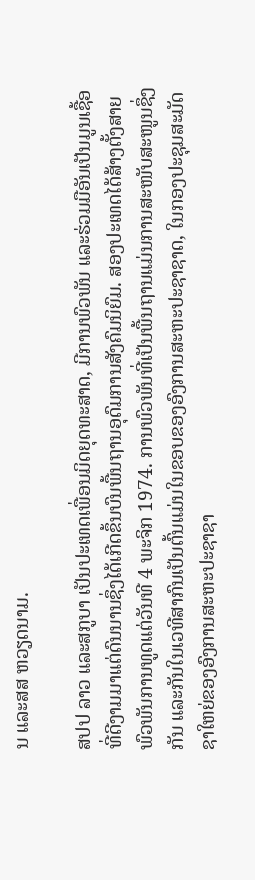ນ ແລະສສ ຫວຽດນາມ.

ສປປ ລາວ ແລະສກູບາ ເປັນປະເທດເພື່ອນມິດຍຸດທະສາດ, ມີການພົວພັນ ແລະຮ່ວມມືອັນເປັນມູນເຊື້ອທີ່ດີງາມມາແຕ່ດົນນານຊຶ່ງໄດ້ເກີດຂຶ້ນບົນພື້ນຖານອຸດົມການສັງຄົມນິຍົມ. ສອງປະເທດໄດ້ສ້າງຕັ້ງສາຍພົວພັນການທູດແຕ່ວັນທີ 4 ພະຈິກ 1974. ການພົວພັນທີ່ເປັນພື້ນຖານແມ່ນການສະໜັບສະໜູນຊຶ່ງກັນ ແລະກັນໃນເວທີສາກົນເປັນຕົ້ນແມ່ນໃນຂອບຂອງອົງການສະຫະປະຊາຊາດ, ໃນກອງປະຊຸມສະມັດຊາໃຫຍ່ຂອງອົງການສະຫະປະຊາຊາ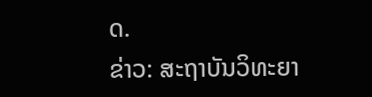ດ.
ຂ່າວ: ສະຖາບັນວິທະຍາ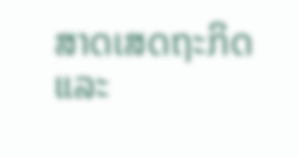ສາດເສດຖະກິດ ແລະ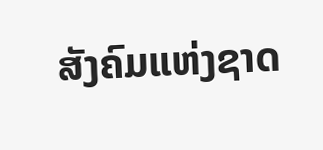ສັງຄົມແຫ່ງຊາດ